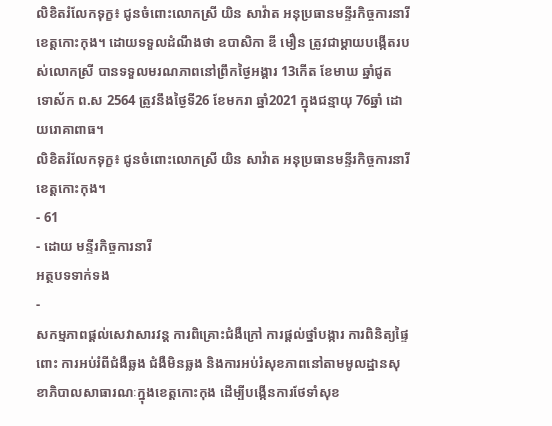លិខិតរំលែកទុក្ខ៖ ជូនចំពោះលោកស្រី យិន សាវ៉ាត អនុប្រធានមន្ទីរកិច្ចការនារីខេត្តកោះកុង។ ដោយទទួលដំណឹងថា ឧបាសិកា ឌី មឿន ត្រូវជាម្ដាយបង្កើតរបស់លោកស្រី បានទទួលមរណភាពនៅព្រឹកថ្ងៃអង្គារ 13កើត ខែមាឃ ឆ្នាំជូត ទោស័ក ព.ស 2564 ត្រូវនឹងថ្ងៃទី26 ខែមករា ឆ្នាំ2021 ក្នុងជន្មាយុ 76ឆ្នាំ ដោយរោគាពាធ។
លិខិតរំលែកទុក្ខ៖ ជូនចំពោះលោកស្រី យិន សាវ៉ាត អនុប្រធានមន្ទីរកិច្ចការនារីខេត្តកោះកុង។
- 61
- ដោយ មន្ទីរកិច្ចការនារី
អត្ថបទទាក់ទង
-
សកម្មភាពផ្ដល់សេវាសារវន្ត ការពិគ្រោះជំងឺក្រៅ ការផ្ដល់ថ្នាំបង្ការ ការពិនិត្យផ្ទៃពោះ ការអប់រំពីជំងឺឆ្លង ជំងឺមិនឆ្លង និងការអប់រំសុខភាពនៅតាមមូលដ្ឋានសុខាភិបាលសាធារណៈក្នុងខេត្តកោះកុង ដើម្បីបង្កើនការថែទាំសុខ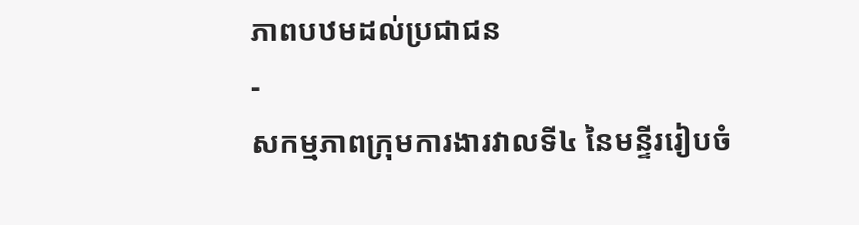ភាពបឋមដល់ប្រជាជន
-
សកម្មភាពក្រុមការងារវាលទី៤ នៃមន្ទីររៀបចំ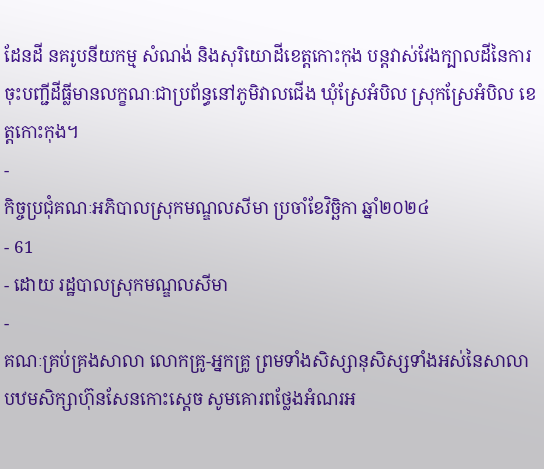ដែនដី នគរូបនីយកម្ម សំណង់ និងសុរិយោដីខេត្តកោះកុង បន្តវាស់វែងក្បាលដីនៃការចុះបញ្ជីដីធ្លីមានលក្ខណៈជាប្រព័ន្ធនៅភូមិវាលជើង ឃុំស្រែអំបិល ស្រុកស្រែអំបិល ខេត្តកោះកុង។
-
កិច្ចប្រជុំគណៈអភិបាលស្រុកមណ្ឌលសីមា ប្រចាំខែវិច្ឆិកា ឆ្នាំ២០២៤
- 61
- ដោយ រដ្ឋបាលស្រុកមណ្ឌលសីមា
-
គណៈគ្រប់គ្រងសាលា លោកគ្រូ-អ្នកគ្រូ ព្រមទាំងសិស្សានុសិស្សទាំងអស់នៃសាលាបឋមសិក្សាហ៊ុនសែនកោះស្តេច សូមគោរពថ្លែងអំណរអ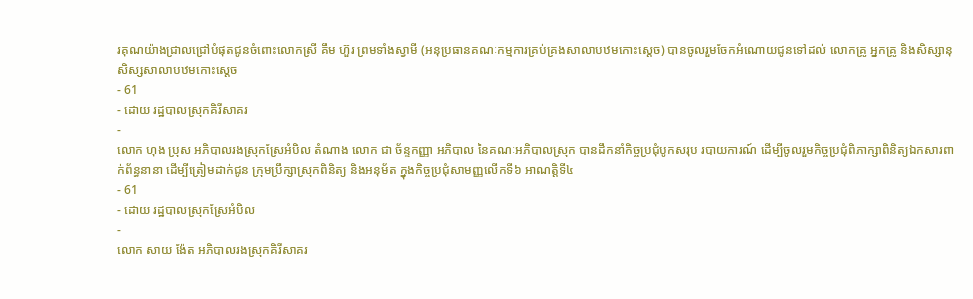រគុណយ៉ាងជ្រាលជ្រៅបំផុតជូនចំពោះលោកស្រី គឹម ហ៊ួរ ព្រមទាំងស្វាមី (អនុប្រធានគណៈកម្មការគ្រប់គ្រងសាលាបឋមកោះស្តេច) បានចូលរួមចែកអំណោយជូនទៅដល់ លោកគ្រូ អ្នកគ្រូ និងសិស្សានុសិស្សសាលាបឋមកោះស្ដេច
- 61
- ដោយ រដ្ឋបាលស្រុកគិរីសាគរ
-
លោក ហុង ប្រុស អភិបាលរងស្រុកស្រែអំបិល តំណាង លោក ជា ច័ន្ទកញ្ញា អភិបាល នៃគណៈអភិបាលស្រុក បានដឹកនាំកិច្ចប្រជុំបូកសរុប របាយការណ៍ ដើម្បីចូលរួមកិច្ចប្រជុំពិភាក្សាពិនិត្យឯកសារពាក់ព័ន្ធនានា ដើម្បីត្រៀមដាក់ជូន ក្រុមប្រឹក្សាស្រុកពិនិត្យ និងអនុម័ត ក្នុងកិច្ចប្រជុំសាមញ្ញលើកទី៦ អាណត្តិទី៤
- 61
- ដោយ រដ្ឋបាលស្រុកស្រែអំបិល
-
លោក សាយ ង៉ែត អភិបាលរងស្រុកគិរីសាគរ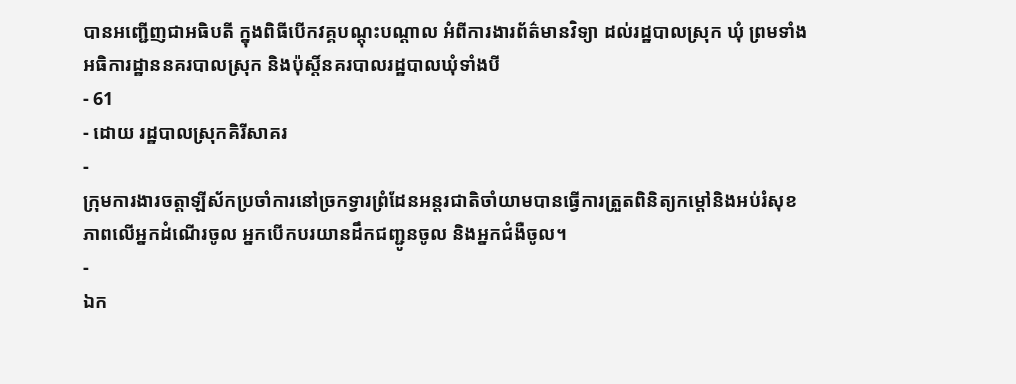បានអញ្ជើញជាអធិបតី ក្នុងពិធីបើកវគ្គបណ្តុះបណ្តាល អំពីការងារព័ត៌មានវិទ្យា ដល់រដ្ឋបាលស្រុក ឃុំ ព្រមទាំងអធិការដ្ឋាននគរបាលស្រុក និងប៉ុស្តិ៍នគរបាលរដ្ឋបាលឃុំទាំងបី
- 61
- ដោយ រដ្ឋបាលស្រុកគិរីសាគរ
-
ក្រុមការងារចត្តាឡីស័កប្រចាំការនៅច្រកទ្វារព្រំដែនអន្ដរជាតិចាំយាមបានធ្វើការត្រួតពិនិត្យកម្ដៅនិងអប់រំសុខភាពលើអ្នកដំណើរចូល អ្នកបើកបរយានដឹកជញ្ជូនចូល និងអ្នកជំងឺចូល។
-
ឯក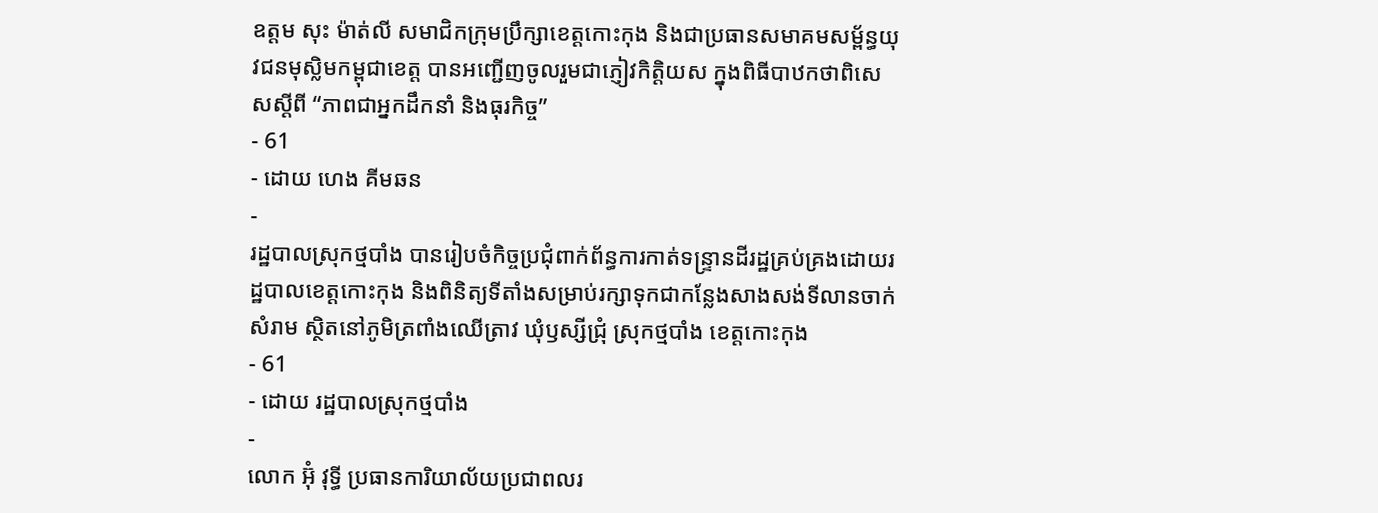ឧត្តម សុះ ម៉ាត់លី សមាជិកក្រុមប្រឹក្សាខេត្តកោះកុង និងជាប្រធានសមាគមសម្ព័ន្ធយុវជនមុស្លិមកម្ពុជាខេត្ត បានអញ្ជើញចូលរួមជាភ្ញៀវកិត្តិយស ក្នុងពិធីបាឋកថាពិសេសស្តីពី “ភាពជាអ្នកដឹកនាំ និងធុរកិច្ច”
- 61
- ដោយ ហេង គីមឆន
-
រដ្ឋបាលស្រុកថ្មបាំង បានរៀបចំកិច្ចប្រជុំពាក់ព័ន្ធការកាត់ទន្ទ្រានដីរដ្ឋគ្រប់គ្រងដោយរដ្ឋបាលខេត្តកោះកុង និងពិនិត្យទីតាំងសម្រាប់រក្សាទុកជាកន្លែងសាងសង់ទីលានចាក់សំរាម ស្ថិតនៅភូមិត្រពាំងឈើត្រាវ ឃុំឫស្សីជ្រុំ ស្រុកថ្មបាំង ខេត្តកោះកុង
- 61
- ដោយ រដ្ឋបាលស្រុកថ្មបាំង
-
លោក អ៊ុំ វុទ្ធី ប្រធានការិយាល័យប្រជាពលរ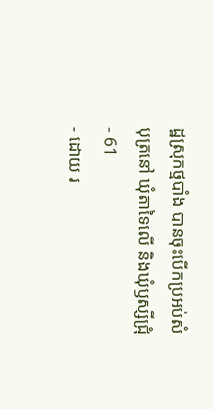ដ្ឋស្រុកថ្មបាំង បានចុះបើកប្រអប់សំបុត្រនៅ ឃុំតាទៃលើ និងឃុំឫស្សីជ្រុំ
- 61
- ដោយ រ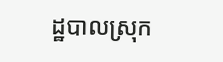ដ្ឋបាលស្រុក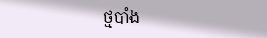ថ្មបាំង